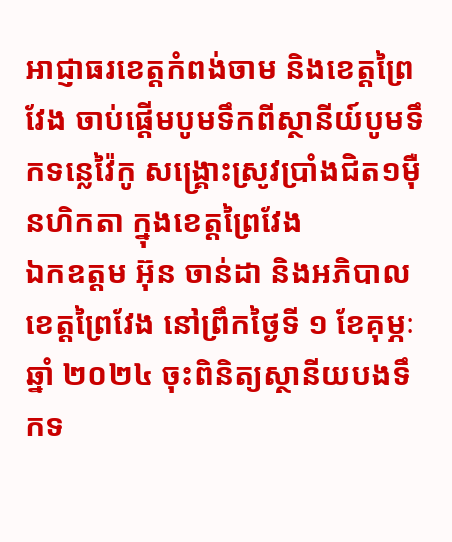អាជ្ញាធរខេត្តកំពង់ចាម និងខេត្តព្រៃវែង ចាប់ផ្ដើមបូមទឹកពីស្ថានីយ៍បូមទឹកទន្លេវ៉ៃកូ សង្គ្រោះស្រូវប្រាំងជិត១ម៉ឺនហិកតា ក្នុងខេត្តព្រៃវែង
ឯកឧត្តម អ៊ុន ចាន់ដា និងអភិបាលខេត្តព្រៃវែង នៅព្រឹកថ្ងៃទី ១ ខែគុម្ភៈ ឆ្នាំ ២០២៤ ចុះពិនិត្យស្ថានីយបងទឹកទ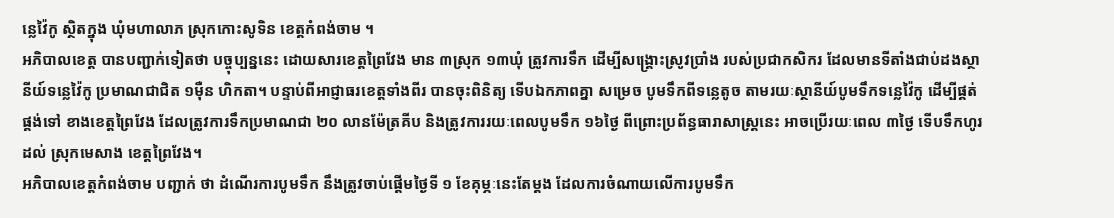ន្លេវ៉ៃកូ ស្ថិតក្នុង ឃុំមហាលាភ ស្រុកកោះសូទិន ខេត្តកំពង់ចាម ។
អភិបាលខេត្ត បានបញ្ជាក់ទៀតថា បច្ចុប្បន្ននេះ ដោយសារខេត្តព្រៃវែង មាន ៣ស្រុក ១៣ឃុំ ត្រូវការទឹក ដើម្បីសង្គ្រោះស្រូវប្រាំង របស់ប្រជាកសិករ ដែលមានទីតាំងជាប់ដងស្ថានីយ៍ទន្លេវ៉ៃកូ ប្រមាណជាជិត ១ម៉ឺន ហិកតា។ បន្ទាប់ពីអាជ្ញាធរខេត្តទាំងពីរ បានចុះពិនិត្យ ទើបឯកភាពគ្នា សម្រេច បូមទឹកពីទន្លេតូច តាមរយៈស្ថានីយ៍បូមទឹកទន្លេវ៉ៃកូ ដើម្បីផ្គត់ផ្គង់ទៅ ខាងខេត្តព្រៃវែង ដែលត្រូវការទឹកប្រមាណជា ២០ លានម៉ែត្រគីប និងត្រូវការរយៈពេលបូមទឹក ១៦ថ្ងៃ ពីព្រោះប្រព័ន្ធធារាសាស្ត្រនេះ អាចប្រើរយៈពេល ៣ថ្ងៃ ទើបទឹកហូរដល់ ស្រុកមេសាង ខេត្តព្រៃវែង។
អភិបាលខេត្តកំពង់ចាម បញ្ជាក់ ថា ដំណើរការបូមទឹក នឹងត្រូវចាប់ផ្ដើមថ្ងៃទី ១ ខែគុម្ភៈនេះតែម្ដង ដែលការចំណាយលើការបូមទឹក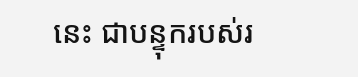នេះ ជាបន្ទុករបស់រ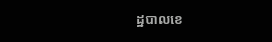ដ្ឋបាលខេ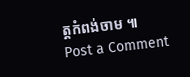ត្តកំពង់ចាម ៕
Post a Comment